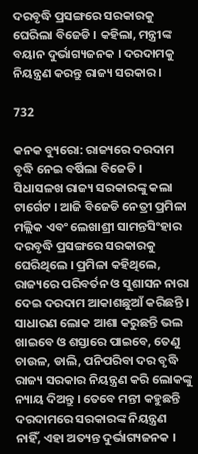ଦରବୃଦ୍ଧି ପ୍ରସଙ୍ଗରେ ସରକାରକୁ ଘେରିଲା ବିଜେଡି । କହିଲା, ମନ୍ତ୍ରୀଙ୍କ ବୟାନ ଦୁର୍ଭାଗ୍ୟଜନକ । ଦରଦାମକୁ ନିୟନ୍ତ୍ରଣ କରନ୍ତୁ ରାଜ୍ୟ ସରକାର ।

732

କନକ ବ୍ୟୁରୋ: ରାଜ୍ୟରେ ଦରଦାମ ବୃଦ୍ଧି ନେଇ ବର୍ଷିଲା ବିଜେଡି । ସିଧାସଳଖ ରାଜ୍ୟ ସରକାରଙ୍କୁ କଲା ଟାର୍ଗେଟ । ଆଜି ବିଜେଡି ନେତ୍ରୀ ପ୍ରମିଳା ମଲ୍ଲିକ ଏବଂ ଲେଖାଶ୍ରୀ ସାମନ୍ତସିଂହାର ଦରବୃଦ୍ଧି ପ୍ରସଙ୍ଗରେ ସରକାରକୁ ଘେରିଥିଲେ । ପ୍ରମିଳା କହିଥିଲେ, ରାଜ୍ୟରେ ପରିବର୍ତନ ଓ ସୁଶାସନ ନାରା ଦେଇ ଦରଦାମ ଆକାଶଛୁଆଁ କରିଛନ୍ତି । ସାଧାରଣ ଲୋକ ଆଶା କରୁଛନ୍ତି ଭଲ ଖାଇବେ ଓ ଶସ୍ତାରେ ପାଇବେ, ତେଣୁ ଚାଉଳ, ଡାଲି, ପନିପରିବା ଦର ବୃଦ୍ଧି ରାଜ୍ୟ ସରକାର ନିୟନ୍ତ୍ରଣ କରି ଲୋକଙ୍କୁ ନ୍ୟାୟ ଦିଅନ୍ତୁ । ତେବେ ମନ୍ତୀ କହୁଛନ୍ତି ଦରଦାମରେ ସରକାରଙ୍କ ନିୟନ୍ତ୍ରଣ ନାହିଁ, ଏହା ଅତ୍ୟନ୍ତ ଦୁର୍ଭାଗ୍ୟଜନକ ।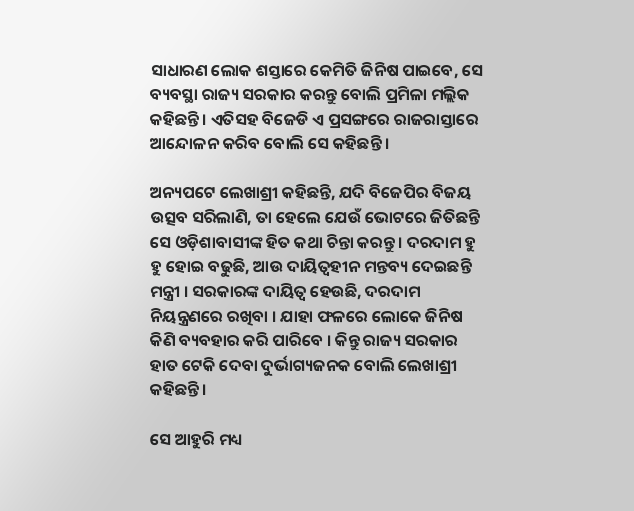ସାଧାରଣ ଲୋକ ଶସ୍ତାରେ କେମିତି ଜିନିଷ ପାଇବେ, ସେ ବ୍ୟବସ୍ଥା ରାଜ୍ୟ ସରକାର କରନ୍ତୁ ବୋଲି ପ୍ରମିଳା ମଲ୍ଲିକ କହିଛନ୍ତି । ଏତିସହ ବିଜେଡି ଏ ପ୍ରସଙ୍ଗରେ ରାଜରାସ୍ତାରେ ଆନ୍ଦୋଳନ କରିବ ବୋଲି ସେ କହିଛନ୍ତି ।

ଅନ୍ୟପଟେ ଲେଖାଶ୍ରୀ କହିଛନ୍ତି, ଯଦି ବିଜେପିର ବିଜୟ ଉତ୍ସବ ସରିଲାଣି, ତା ହେଲେ ଯେଉଁ ଭୋଟରେ ଜିତିଛନ୍ତି ସେ ଓଡ଼ିଶାବାସୀଙ୍କ ହିତ କଥା ଚିନ୍ତା କରନ୍ତୁ । ଦରଦାମ ହୁ ହୁ ହୋଇ ବଢୁଛି, ଆଉ ଦାୟିତ୍ୱହୀନ ମନ୍ତବ୍ୟ ଦେଇଛନ୍ତି ମନ୍ତ୍ରୀ । ସରକାରଙ୍କ ଦାୟିତ୍ୱ ହେଉଛି, ଦରଦାମ ନିୟନ୍ତ୍ରଣରେ ରଖିବା । ଯାହା ଫଳରେ ଲୋକେ ଜିନିଷ କିଣି ବ୍ୟବହାର କରି ପାରିବେ । କିନ୍ତୁ ରାଜ୍ୟ ସରକାର ହାତ ଟେକି ଦେବା ଦୁର୍ଭାଗ୍ୟଜନକ ବୋଲି ଲେଖାଶ୍ରୀ କହିଛନ୍ତି ।

ସେ ଆହୁରି ମଧ୍ୟ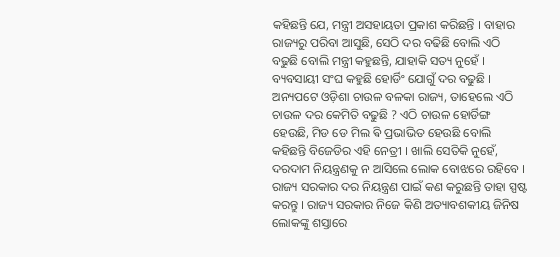କହିଛନ୍ତି ଯେ, ମନ୍ତ୍ରୀ ଅସହାୟତା ପ୍ରକାଶ କରିଛନ୍ତି । ବାହାର ରାଜ୍ୟରୁ ପରିବା ଆସୁଛି, ସେଠି ଦର ବଢିଛି ବୋଲି ଏଠି ବଢୁଛି ବୋଲି ମନ୍ତ୍ରୀ କହୁଛନ୍ତି, ଯାହାକି ସତ୍ୟ ନୁହେଁ । ବ୍ୟବସାୟୀ ସଂଘ କହୁଛି ହୋର୍ଡିଂ ଯୋଗୁଁ ଦର ବଢୁଛି । ଅନ୍ୟପଟେ ଓଡ଼ିଶା ଚାଉଳ ବଳକା ରାଜ୍ୟ, ତାହେଲେ ଏଠି ଚାଉଳ ଦର କେମିତି ବଢୁଛି ? ଏଠି ଚାଉଳ ହୋର୍ଡିଙ୍ଗ ହେଉଛି, ମିଡ ଡେ ମିଲ ଵି ପ୍ରଭାଭିତ ହେଉଛି ବୋଲି କହିଛନ୍ତି ବିଜେଡିର ଏହି ନେତ୍ରୀ । ଖାଲି ସେତିକି ନୁହେଁ, ଦରଦାମ ନିୟନ୍ତ୍ରଣକୁ ନ ଆସିଲେ ଲୋକ ବୋଝରେ ରହିବେ । ରାଜ୍ୟ ସରକାର ଦର ନିୟନ୍ତ୍ରଣ ପାଇଁ କଣ କରୁଛନ୍ତି ତାହା ସ୍ପଷ୍ଟ କରନ୍ତୁ । ରାଜ୍ୟ ସରକାର ନିଜେ କିଣି ଅତ୍ୟାବଶକୀୟ ଜିନିଷ ଲୋକଙ୍କୁ ଶସ୍ତାରେ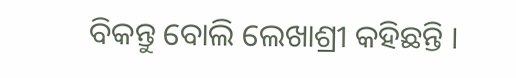ବିକନ୍ତୁ ବୋଲି ଲେଖାଶ୍ରୀ କହିଛନ୍ତି ।